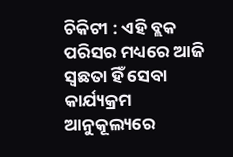ଚିକିଟୀ : ଏହି ବ୍ଲକ ପରିସର ମଧ୍ୟରେ ଆଜି ସ୍ୱଛତା ହିଁ ସେବା କାର୍ଯ୍ୟକ୍ରମ ଆନୁକୂଲ୍ୟରେ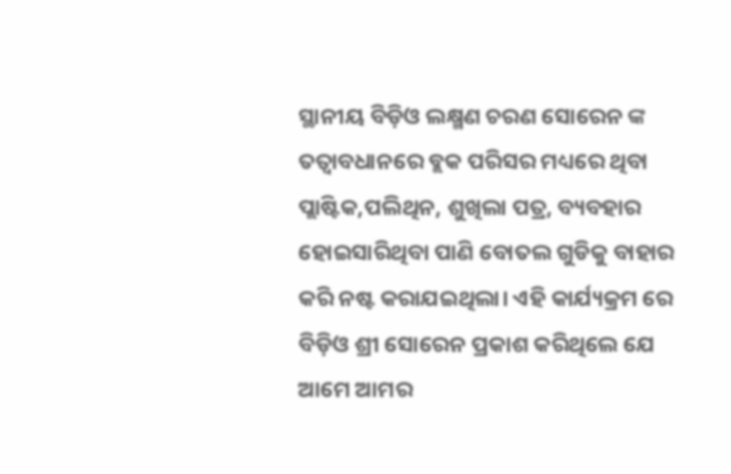ସ୍ଥାନୀୟ ବିଡ଼ିଓ ଲକ୍ଷ୍ମଣ ଚରଣ ସୋରେନ ଙ୍କ ତତ୍ୱାବଧାନରେ ବ୍ଲକ ପରିସର ମଧ୍ୟରେ ଥିବା ପ୍ଲାଷ୍ଟିକ,ପଲିଥିନ, ଶୁଖିଲା ପତ୍ର, ବ୍ୟବହାର ହୋଇସାରିଥିବା ପାଣି ବୋତଲ ଗୁଡିକୁ ବାହାର କରି ନଷ୍ଟ କରାଯଇଥିଲା। ଏହି କାର୍ଯ୍ୟକ୍ରମ ରେ ବିଡ଼ିଓ ଶ୍ରୀ ସୋରେନ ପ୍ରକାଶ କରିଥିଲେ ଯେ ଆମେ ଆମର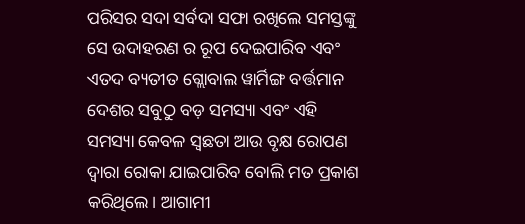ପରିସର ସଦା ସର୍ବଦା ସଫା ରଖିଲେ ସମସ୍ତଙ୍କୁ ସେ ଉଦାହରଣ ର ରୂପ ଦେଇପାରିବ ଏବଂ ଏତଦ ବ୍ୟତୀତ ଗ୍ଲୋବାଲ ୱାର୍ମିଙ୍ଗ ବର୍ତ୍ତମାନ ଦେଶର ସବୁଠୁ ବଡ଼ ସମସ୍ୟା ଏବଂ ଏହି ସମସ୍ୟା କେବଳ ସ୍ୱଛତା ଆଉ ବୃକ୍ଷ ରୋପଣ ଦ୍ୱାରା ରୋକା ଯାଇପାରିବ ବୋଲି ମତ ପ୍ରକାଶ କରିଥିଲେ। ଆଗାମୀ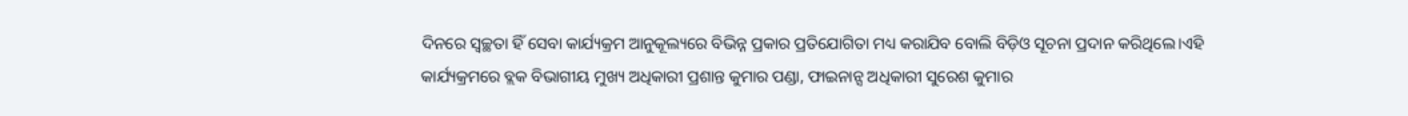ଦିନରେ ସ୍ୱଚ୍ଛତା ହିଁ ସେବା କାର୍ଯ୍ୟକ୍ରମ ଆନୁକୂଲ୍ୟରେ ବିଭିନ୍ନ ପ୍ରକାର ପ୍ରତିଯୋଗିତା ମଧ୍ୟ କରାଯିବ ବୋଲି ବିଡ଼ିଓ ସୂଚନା ପ୍ରଦାନ କରିଥିଲେ।ଏହି କାର୍ଯ୍ୟକ୍ରମରେ ବ୍ଲକ ବିଭାଗୀୟ ମୁଖ୍ୟ ଅଧିକାରୀ ପ୍ରଶାନ୍ତ କୁମାର ପଣ୍ଡା, ଫାଇନାନ୍ସ ଅଧିକାରୀ ସୁରେଶ କୁମାର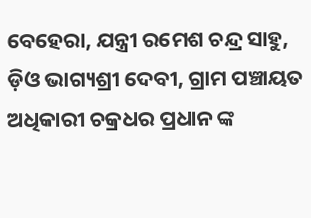ବେହେରା, ଯନ୍ତ୍ରୀ ରମେଶ ଚନ୍ଦ୍ର ସାହୁ, ଡ଼ିଓ ଭାଗ୍ୟଶ୍ରୀ ଦେବୀ, ଗ୍ରାମ ପଞ୍ଚାୟତ ଅଧିକାରୀ ଚକ୍ରଧର ପ୍ରଧାନ ଙ୍କ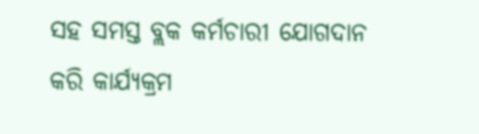ସହ ସମସ୍ତ ବ୍ଲକ କର୍ମଚାରୀ ଯୋଗଦାନ କରି କାର୍ଯ୍ୟକ୍ରମ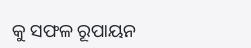କୁ ସଫଳ ରୂପାୟନ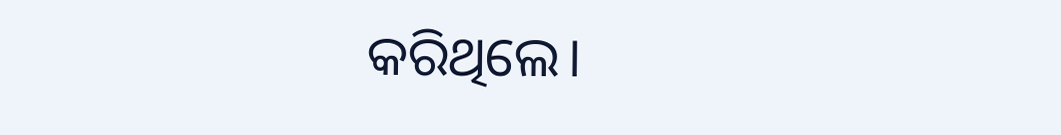କରିଥିଲେ।